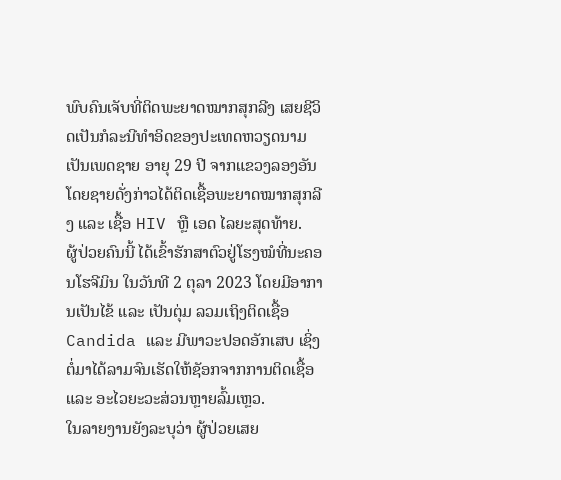ພົບຄົນເຈັບທີ່ຕິດພະຍາດໝາກສຸກລີງ ເສຍຊີວິດເປັນກໍລະນີທຳອິດຂອງປະເທດຫວຽດນາມ ເປັນເພດຊາຍ ອາຍຸ 29 ປີ ຈາກແຂວງລອງອັນ ໂດຍຊາຍດັ່ງກ່າວໄດ້ຕິດເຊື້ອພະຍາດໝາກສຸກລີງ ແລະ ເຊື້ອ HIV ຫຼື ເອດ ໄລຍະສຸດທ້າຍ.
ຜູ້ປ່ວຍຄົນນີ້ ໄດ້ເຂົ້າຮັກສາຕົວຢູ່ໂຮງໝໍທີ່ນະຄອນໂຮຈີມິນ ໃນວັນທີ 2 ຕຸລາ 2023 ໂດຍມີອາການເປັນໄຂ້ ແລະ ເປັນຕຸ່ມ ລວມເຖິງຕິດເຊື້ອ Candida ແລະ ມີພາວະປອດອັກເສບ ເຊິ່ງຕໍ່ມາໄດ້ລາມຈົນເຮັດໃຫ້ຊັອກຈາກການຕິດເຊື້ອ ແລະ ອະໄວຍະວະສ່ວນຫຼາຍລົ້ມເຫຼວ.
ໃນລາຍງານຍັງລະບຸວ່າ ຜູ້ປ່ວຍເສຍ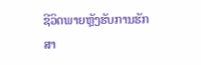ຊີວິດພາຍຫຼັງຮັບການຮັກສາ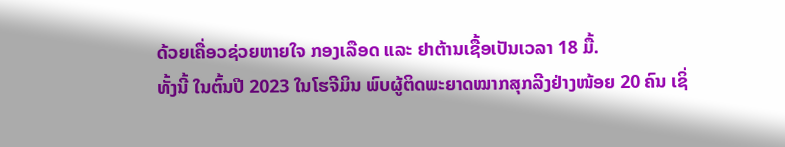ດ້ວຍເຄື່ອວຊ່ວຍຫາຍໃຈ ກອງເລືອດ ແລະ ຢາຕ້ານເຊື້ອເປັນເວລາ 18 ມື້.
ທັ້ງນີ້ ໃນຕົ້ນປີ 2023 ໃນໂຮຈີມິນ ພົບຜູ້ຕິດພະຍາດໝາກສຸກລີງຢ່າງໜ້ອຍ 20 ຄົນ ເຊິ່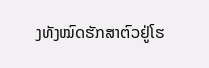ງທັງໝົດຮັກສາຕົວຢູ່ໂຮ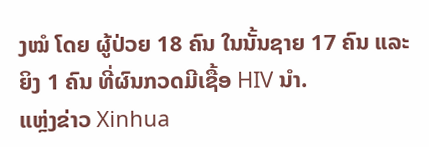ງໝໍ ໂດຍ ຜູ້ປ່ວຍ 18 ຄົນ ໃນນັ້ນຊາຍ 17 ຄົນ ແລະ ຍິງ 1 ຄົນ ທີ່ຜົນກວດມີເຊື້ອ HIV ນຳ.
ແຫຼ່ງຂ່າວ Xinhua